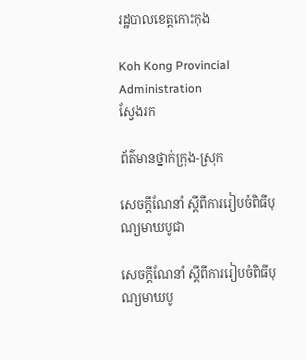រដ្ឋបាលខេត្តកោះកុង

Koh Kong Provincial Administration
ស្វែងរក

ព័ត៌មានថ្នាក់ក្រុង-ស្រុក

សេចក្ដីណែនាំ ស្តីពីការរៀបចំពិធីបុណ្យមាឃបូជា

សេចក្ដីណែនាំ ស្តីពីការរៀបចំពិធីបុណ្យមាឃបូ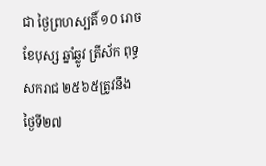ជា ថ្ងៃព្រហស្បតិ៍ ១០ រោច ខែបុស្ស ឆ្នាំឆ្លូវ ត្រីស័ក ពុទ្ធសករាជ ២៥៦៥ត្រូវនឹងថ្ងៃទី២៧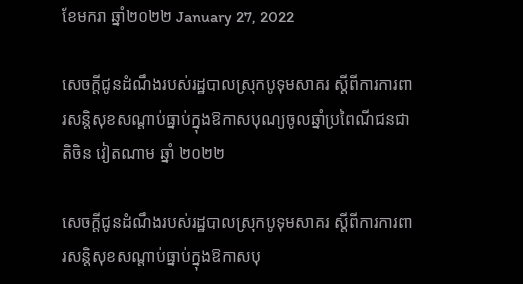ខែមករា ឆ្នាំ២០២២ January 27, 2022

សេចក្តីជូនដំណឹងរបស់រដ្ឋបាលស្រុកបូទុមសាគរ ស្ដីពីការការពារសន្តិសុខសណ្ដាប់ធ្នាប់ក្នុងឱកាសបុណ្យចូលឆ្នាំប្រពៃណីជនជាតិចិន វៀតណាម ឆ្នាំ ២០២២

សេចក្តីជូនដំណឹងរបស់រដ្ឋបាលស្រុកបូទុមសាគរ ស្ដីពីការការពារសន្តិសុខសណ្ដាប់ធ្នាប់ក្នុងឱកាសបុ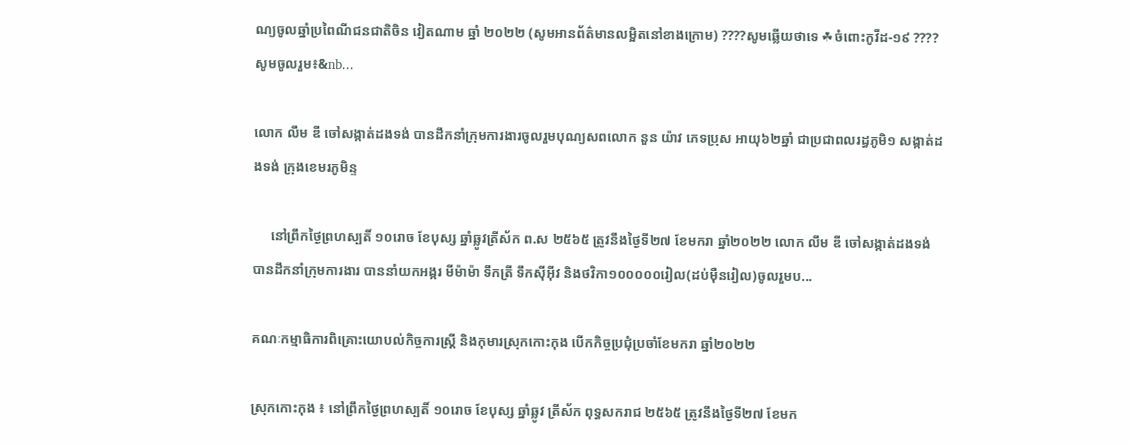ណ្យចូលឆ្នាំប្រពៃណីជនជាតិចិន វៀតណាម ឆ្នាំ ២០២២ (សូមអានព័ត៌មានលម្អិតនៅខាងក្រោម) ????សូមឆ្លើយថាទេ ☘ចំពោះកូវីដ-១៩ ???? សូមចូលរួម៖&nb...

លោក លឹម ឌី ចៅសង្កាត់ដងទង់ បានដឹកនាំក្រុមការងារចូលរួមបុណ្យសពលោក នួន យ៉ាវ ភេទប្រុស អាយុ៦២ឆ្នាំ ជាប្រជាពលរដ្ធភូមិ១ សង្កាត់ដងទង់ ក្រុងខេមរភូមិន្ទ

     នៅព្រឹកថ្ងៃព្រហស្បតិ៍ ១០រោច ខែបុស្ស ឆ្នាំឆ្លូវត្រីស័ក ព.ស ២៥៦៥ ត្រូវនឹងថ្ងៃទី២៧ ខែមករា ឆ្នាំ២០២២ លោក លឹម ឌី ចៅសង្កាត់ដងទង់ បានដឹកនាំក្រុមការងារ បាននាំយកអង្ករ មីម៉ាម៉ា ទឹកត្រី ទឹកស៊ីអ៊ីវ និងថវិកា១០០០០០រៀល(ដប់ម៉ឺនរៀល)ចូលរួមប...

គណៈកម្មាធិការពិគ្រោះយោបល់កិច្ចការស្រ្តី និងកុមារស្រុកកោះកុង បើកកិច្ចប្រជុំប្រចាំខែមករា ឆ្នាំ២០២២

ស្រុកកោះកុង ៖ នៅព្រឹកថ្ងៃព្រហស្បតិ៍ ១០រោច ខែបុស្ស ឆ្នាំឆ្លូវ ត្រីស័ក ពុទ្ធសករាជ ២៥៦៥ ត្រូវនឹងថ្ងៃទី២៧ ខែមក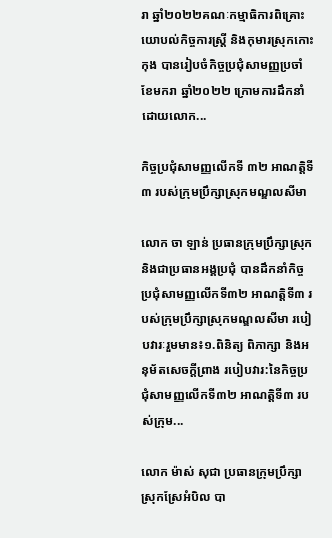រា ឆ្នាំ២០២២គណៈកម្មាធិការពិគ្រោះយោបល់កិច្ចការស្រ្តី និងកុមារស្រុកកោះកុង បានរៀបចំកិច្ចប្រជុំសាមញ្ញប្រចាំខែមករា ឆ្នាំ២០២២ ក្រោមការដឹកនាំដោយលោក...

កិច្ចប្រជុំសាមញ្ញលើកទី ៣២ អាណត្តិទី៣ របស់ក្រុមប្រឹក្សាស្រុកមណ្ឌលសីមា

លោក ចា ឡាន់ ប្រធានក្រុមប្រឹក្សាស្រុក និងជាប្រធានអង្គប្រជុំ បានដឹកនាំកិច្ចប្រជុំសាមញ្ញលើកទី៣២ អាណត្តិទី៣ របស់ក្រុមប្រឹក្សាស្រុកមណ្ឌលសីមា របៀបវារៈរួមមាន៖១.ពិនិត្យ ពិភាក្សា និងអនុម័តសេចក្ដីព្រាង របៀបវារ:នៃកិច្ចប្រជុំសាមញ្ញលើកទី៣២ អាណត្តិទី៣ របស់ក្រុម...

លោក ម៉ាស់ សុជា ប្រធានក្រុមប្រឹក្សាស្រុកស្រែអំបិល បា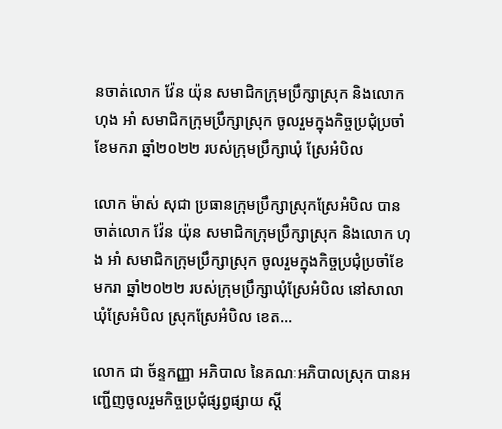នចាត់លោក វ៉ែន យ៉ុន សមាជិកក្រុមប្រឹក្សាស្រុក និងលោក ហុង អាំ សមាជិកក្រុមប្រឹក្សាស្រុក ចូលរួមក្នុងកិច្ចប្រជុំប្រចាំខែមករា ឆ្នាំ២០២២ របស់ក្រុមប្រឹក្សាឃុំ ស្រែអំបិល

លោក ម៉ាស់ សុជា ប្រធានក្រុមប្រឹក្សាស្រុកស្រែអំបិល បានចាត់លោក វ៉ែន យ៉ុន សមាជិកក្រុមប្រឹក្សាស្រុក និងលោក ហុង អាំ សមាជិកក្រុមប្រឹក្សាស្រុក ចូលរួមក្នុងកិច្ចប្រជុំប្រចាំខែមករា ឆ្នាំ២០២២ របស់ក្រុមប្រឹក្សាឃុំស្រែអំបិល នៅសាលាឃុំស្រែអំបិល ស្រុកស្រែអំបិល ខេត...

លោក ជា ច័ន្ទកញ្ញា អភិបាល នៃគណៈអភិបាលស្រុក បានអញ្ជើញចូលរួមកិច្ចប្រជុំផ្សព្វផ្សាយ ស្ដី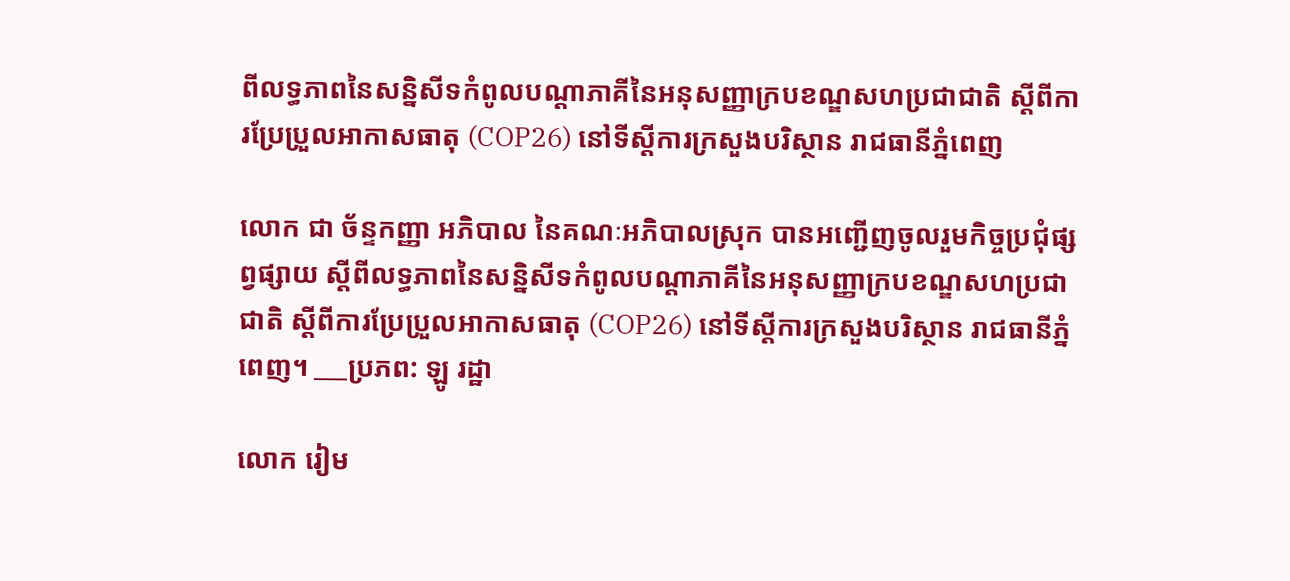ពីលទ្ធភាពនៃសន្និសីទកំពូលបណ្ដាភាគីនៃអនុសញ្ញាក្របខណ្ឌសហប្រជាជាតិ ស្ដីពីការប្រែប្រួលអាកាសធាតុ (COP26) នៅទីស្ដីការក្រសួងបរិស្ថាន រាជធានីភ្នំពេញ

លោក ជា ច័ន្ទកញ្ញា អភិបាល នៃគណៈអភិបាលស្រុក បានអញ្ជើញចូលរួមកិច្ចប្រជុំផ្សព្វផ្សាយ ស្ដីពីលទ្ធភាពនៃសន្និសីទកំពូលបណ្ដាភាគីនៃអនុសញ្ញាក្របខណ្ឌសហប្រជាជាតិ ស្ដីពីការប្រែប្រួលអាកាសធាតុ (COP26) នៅទីស្ដីការក្រសួងបរិស្ថាន រាជធានីភ្នំពេញ។ ___ប្រភព: ឡូ រដ្ឋា

លោក រៀម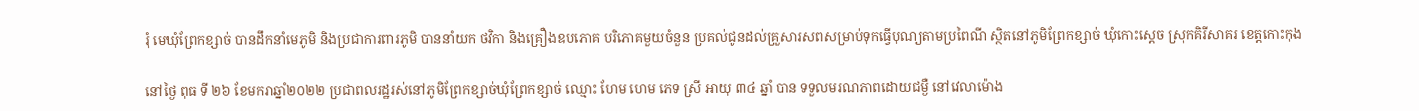រុំ មេឃុំព្រែកខ្សាច់ បានដឹកនាំមេភូមិ និងប្រជាការពារភូមិ បាននាំយក ថវិកា និងគ្រឿងឧបភោគ បរិភោគមួយចំនួន ប្រគល់ជូនដល់គ្រួសារសពសម្រាប់ទុកធ្វើបុណ្យតាមប្រពៃណី ស្ថិតនៅភូមិព្រែកខ្សាច់ ឃុំកោះស្ដេច ស្រុកគិរីសាគរ ខេត្តកោះកុង

នៅថ្ងៃ ពុធ ទី ២៦ ខែមករាឆ្នាំ២០២២ ប្រជាពលរដ្ឋរស់នៅភូមិព្រែកខ្សាច់ឃុំព្រែកខ្សាច់ ឈ្មោះ ហែម ហេម ភេទ ស្រី អាយុ ៣៤ ឆ្នាំ បាន ទទួលមរណភាពដោយជម្ងឺ នៅវេលាម៉ោង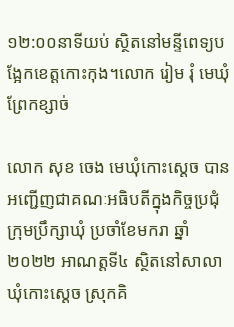១២:០០នាទីយប់ ស្ថិតនៅមន្ទីពេទ្យបង្អែកខេត្តកោះកុង។លោក រៀម រុំ មេឃុំព្រែកខ្សាច់

លោក សុខ ចេង មេឃុំកោះស្ដេច បានអញ្ជើញជាគណៈអធិបតីក្នុងកិច្ចប្រជុំក្រុមប្រឹក្សាឃុំ ប្រចាំខែមករា ឆ្នាំ២០២២ អាណត្តទី៤ ស្ថិតនៅសាលាឃុំកោះស្ដេច ស្រុកគិ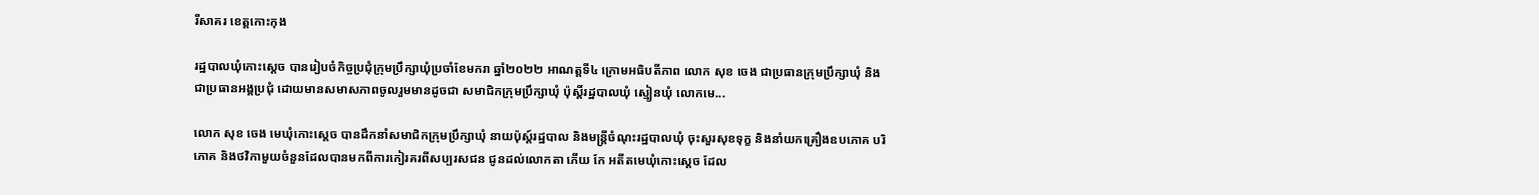រីសាគរ ខេត្តកោះកុង

រដ្ឋបាលឃុំកោះស្ដេច បានរៀបចំកិច្ចប្រជុំក្រុមប្រឹក្សាឃុំប្រចាំខែមករា ឆ្នាំ២០២២ អាណត្តទី៤ ក្រោមអធិបតីភាព លោក សុខ ចេង ជាប្រធានក្រុមប្រឹក្សាឃុំ និងជាប្រធានអង្គប្រជុំ ដោយមានសមាសភាពចូលរួមមានដូចជា សមាជិកក្រុមប្រឹក្សាឃុំ ប៉ុស្តិ៍រដ្ឋបាលឃុំ ស្មៀនឃុំ លោកមេ...

លោក សុខ ចេង មេឃុំកោះស្ដេច បានដឹកនាំសមាជិកក្រុមប្រឹក្សាឃុំ នាយប៉ុស្ត៍រដ្ឋបាល និងមន្រ្តីចំណុះរដ្ឋបាលឃុំ ចុះសួរសុខទុក្ខ និងនាំយកគ្រឿងឧបភោគ បរិភោគ និងថវិកាមួយចំនួនដែលបានមកពីការកៀរគរពីសប្បរសជន ជូនដល់លោកតា ភើយ កែ អតីតមេឃុំកោះស្ដេច ដែល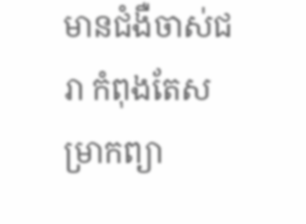មានជំងឺចាស់ជរា កំពុងតែសម្រាកព្យា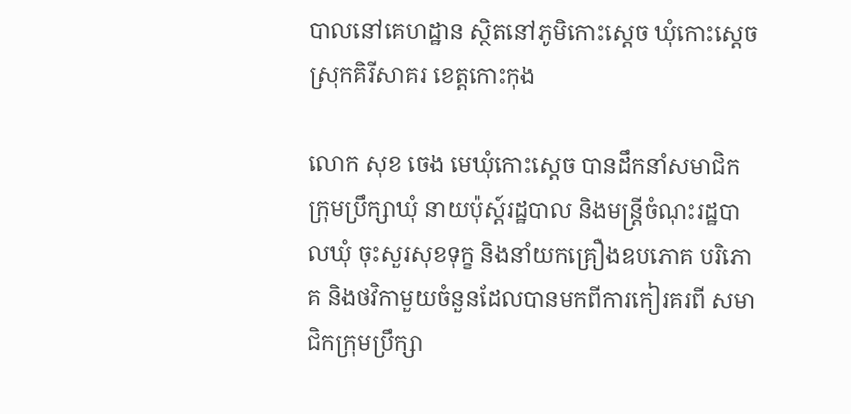បាលនៅគេហដ្ឋាន ស្ថិតនៅភូមិកោះស្ដេច ឃុំកោះស្ដេច ស្រុកគិរីសាគរ ខេត្តកោះកុង

លោក សុខ ចេង មេឃុំកោះស្ដេច បានដឹកនាំសមាជិកក្រុមប្រឹក្សាឃុំ នាយប៉ុស្ត៍រដ្ឋបាល និងមន្រ្តីចំណុះរដ្ឋបាលឃុំ ចុះសួរសុខទុក្ខ និងនាំយកគ្រឿងឧបភោគ បរិភោគ និងថវិកាមួយចំនួនដែលបានមកពីការកៀរគរពី សមាជិកក្រុមប្រឹក្សា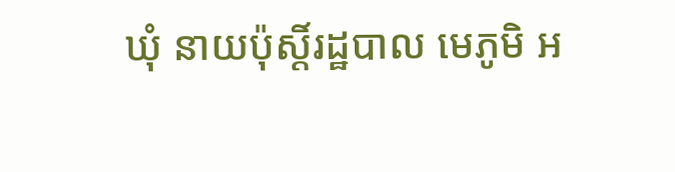ឃុំ នាយប៉ុស្តិ៍រដ្ឋបាល មេភូមិ អ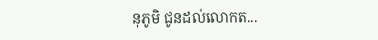នុភូមិ ជូនដល់លោកត...